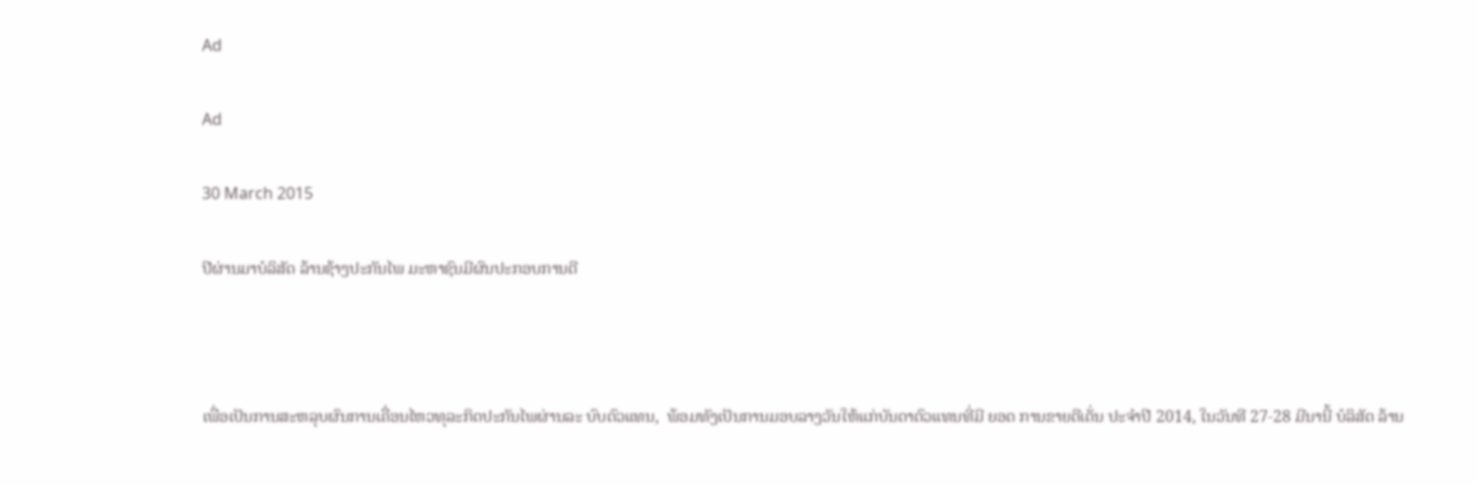Ad

Ad

30 March 2015

ປີຜ່ານມາບໍລິສັດ ລ້ານຊ້າງປະກັນໄພ ມະຫາຊົນມີຜົນປະກອບການດີ



ເພື່ອເປັນການສະຫລຸບຜົນການເຄື່ອນໄຫວທຸລະກິດປະກັນໄພຜ່ານລະ ບົບຕົວແທນ,  ພ້ອມທັງເປັນການມອບລາງວັນໃຫ້ແກ່ບັນດາຕົວແທນທີ່ມີ ຍອດ ການຂາຍດີເດັ່ນ ປະຈໍາປີ 2014, ໃນວັນທີ 27-28 ມີນານີ້ ບໍລິສັດ ລ້ານ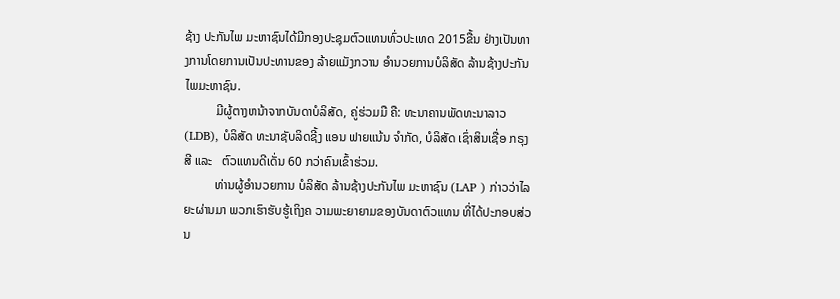ຊ້າງ ປະກັນໄພ ມະຫາຊົນໄດ້ມີກອງປະຊຸມຕົວແທນທົ່ວປະເທດ 2015ຂື້ນ ຢ່າງເປັນທາງການໂດຍການເປັນປະທານຂອງ ລ້າຍແມັງກວານ ອຳນວຍການບໍລິສັດ ລ້ານຊ້າງປະກັນໄພມະຫາຊົນ.
          ມີຜູ້ຕາງຫນ້າຈາກບັນດາບໍລິສັດ, ຄູ່ຮ່ວມມື ຄື: ທະນາຄານພັດທະນາລາວ (LDB), ບໍລິສັດ ທະນາຊັບລິດຊີ້ງ ແອນ ຟາຍແນ້ນ ຈໍາກັດ, ບໍລິສັດ ເຊົ່າສິນເຊື່ອ ກຣຸງສີ ແລະ   ຕົວແທນດີເດັ່ນ 60 ກວ່າຄົນເຂົ້າຮ່ວມ.
          ທ່ານຜູ້ອໍານວຍການ ບໍລິສັດ ລ້ານຊ້າງປະກັນໄພ ມະຫາຊົນ (LAP ) ກ່າວວ່າໄລຍະຜ່ານມາ ພວກເຮົາຮັບຮູ້ເຖິງຄ ວາມພະຍາຍາມຂອງບັນດາຕົວແທນ ທີ່ໄດ້ປະກອບສ່ວນ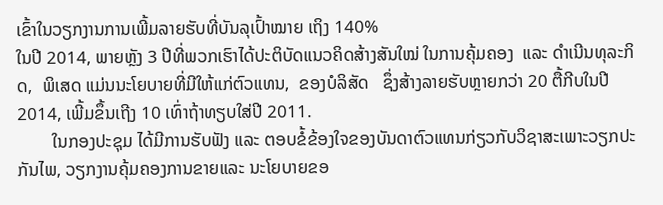ເຂົ້າໃນວຽກງານການເພີ້ມລາຍຮັບທີ່ບັນລຸເປົ້າໝາຍ ເຖິງ 140%
ໃນປີ 2014, ພາຍຫຼັງ 3 ປີທີ່ພວກເຮົາໄດ້ປະຕິບັດແນວຄິດສ້າງສັນໃໝ່ ໃນການຄຸ້ມຄອງ  ແລະ ດໍາເນີນທຸລະກິດ,  ພິເສດ ແມ່ນນະໂຍບາຍທີ່ມີໃຫ້ແກ່ຕົວແທນ,  ຂອງບໍລິສັດ   ຊຶ່ງສ້າງລາຍຮັບຫຼາຍກວ່າ 20 ຕື້ກີບໃນປີ 2014, ເພີ້ມຂຶ້ນເຖີງ 10 ເທົ່າຖ້າທຽບໃສ່ປີ 2011.
        ໃນກອງປະຊຸມ ໄດ້ມີການຮັບຟັງ ແລະ ຕອບຂໍ້ຂ້ອງໃຈຂອງບັນດາຕົວແທນກ່ຽວກັບວິຊາສະເພາະວຽກປະກັນໄພ, ວຽກງານຄຸ້ມຄອງການຂາຍແລະ ນະໂຍບາຍຂອ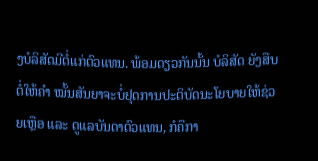ງບໍລິສັດມີຕໍ່ແກ່ຕົວແທນ. ພ້ອມດຽວກັນນັ້ນ ບໍລິສັດ ຍັງສືບຕໍ່ໃຫ້ຄໍາ ໝັ້ນສັນຍາຈະບໍ່ຢຸດການປະຕິບັດນະໂຍບາຍໃຫ້ຊ່ວຍເຫຼືອ ແລະ ດູແລບັນດາຕົວແທນ, ກໍຄືກາ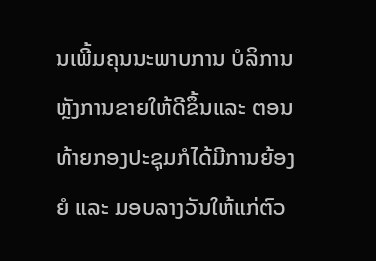ນເພີ້ມຄຸນນະພາບການ ບໍລິການຫຼັງການຂາຍໃຫ້ດີຂຶ້ນແລະ ຕອນທ້າຍກອງປະຊຸມກໍໄດ້ມີການຍ້ອງຍໍ ແລະ ມອບລາງວັນໃຫ້ແກ່ຕົວ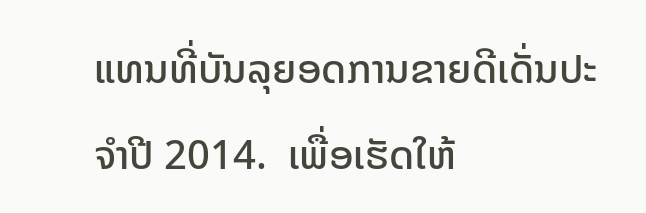ແທນທີ່ບັນລຸຍອດການຂາຍດີເດັ່ນປະຈໍາປີ 2014.  ເພື່ອເຮັດໃຫ້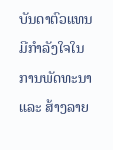ບັນດາຕົວແທນມີກໍາລັງໃຈໃນການພັດທະນາ ແລະ ສ້າງລາຍ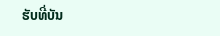ຮັບທີ່ບັນ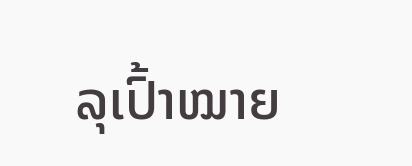ລຸເປົ້າໝາຍ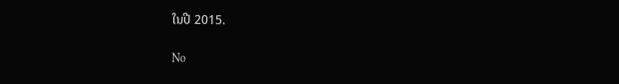ໃນປີ 2015.

No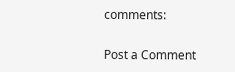comments:

Post a Comment